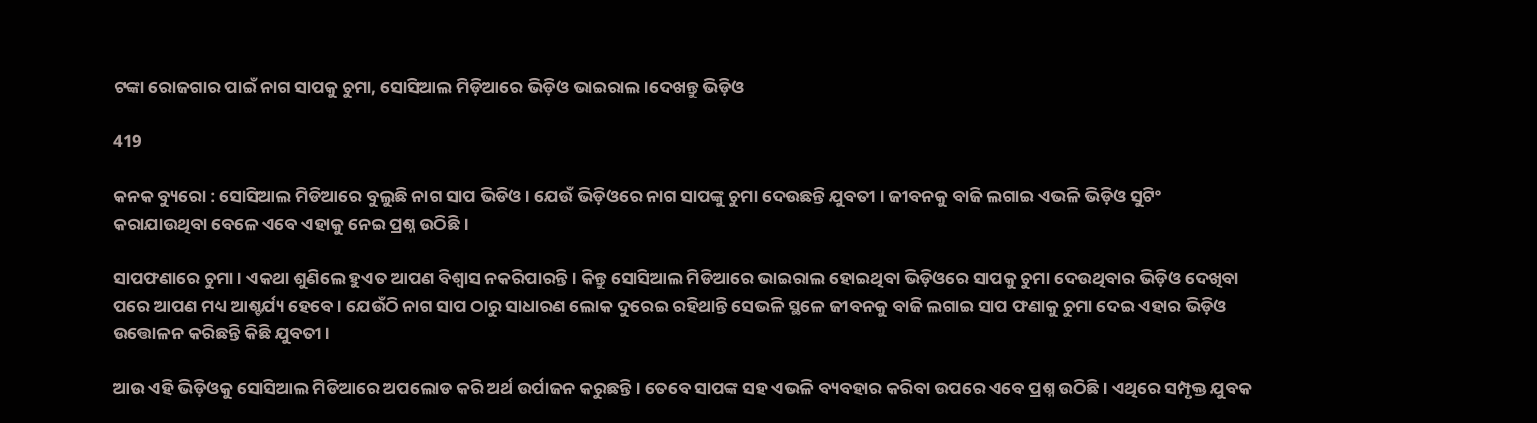ଟଙ୍କା ରୋଜଗାର ପାଇଁ ନାଗ ସାପକୁ ଚୁମା, ସୋସିଆଲ ମିଡ଼ିଆରେ ଭିଡ଼ିଓ ଭାଇରାଲ ।ଦେଖନ୍ତୁ ଭିଡ଼ିଓ

419

କନକ ବ୍ୟୁରୋ : ସୋସିଆଲ ମିଡିଆରେ ବୁଲୁଛି ନାଗ ସାପ ଭିଡିଓ । ଯେଉଁ ଭିଡ଼ିଓରେ ନାଗ ସାପଙ୍କୁ ଚୁମା ଦେଉଛନ୍ତି ଯୁବତୀ । ଜୀବନକୁ ବାଜି ଲଗାଇ ଏଭଳି ଭିଡ଼ିଓ ସୁଟିଂ କରାଯାଉଥିବା ବେଳେ ଏବେ ଏହାକୁ ନେଇ ପ୍ରଶ୍ନ ଉଠିଛି ।

ସାପଫଣାରେ ଚୁମା । ଏକଥା ଶୁଣିଲେ ହୁଏତ ଆପଣ ବିଶ୍ୱାସ ନକରିପାରନ୍ତି । କିନ୍ତୁ ସୋସିଆଲ ମିଡିଆରେ ଭାଇରାଲ ହୋଇଥିବା ଭିଡ଼ିଓରେ ସାପକୁ ଚୁମା ଦେଉଥିବାର ଭିଡ଼ିଓ ଦେଖିବା ପରେ ଆପଣ ମଧ୍ୟ ଆଶ୍ଚର୍ଯ୍ୟ ହେବେ । ଯେଉଁଠି ନାଗ ସାପ ଠାରୁ ସାଧାରଣ ଲୋକ ଦୁରେଇ ରହିଥାନ୍ତି ସେଭଳି ସ୍ଥଳେ ଜୀବନକୁ ବାଜି ଲଗାଇ ସାପ ଫଣାକୁ ଚୁମା ଦେଇ ଏହାର ଭିଡ଼ିଓ ଉତ୍ତୋଳନ କରିଛନ୍ତି କିଛି ଯୁବତୀ ।

ଆଉ ଏହି ଭିଡ଼ିଓକୁ ସୋସିଆଲ ମିଡିଆରେ ଅପଲୋଡ କରି ଅର୍ଥ ଉର୍ପାଜନ କରୁଛନ୍ତି । ତେବେ ସାପଙ୍କ ସହ ଏଭଳି ବ୍ୟବହାର କରିବା ଉପରେ ଏବେ ପ୍ରଶ୍ନ ଉଠିଛି । ଏଥିରେ ସମ୍ପୃକ୍ତ ଯୁବକ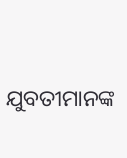ଯୁବତୀମାନଙ୍କ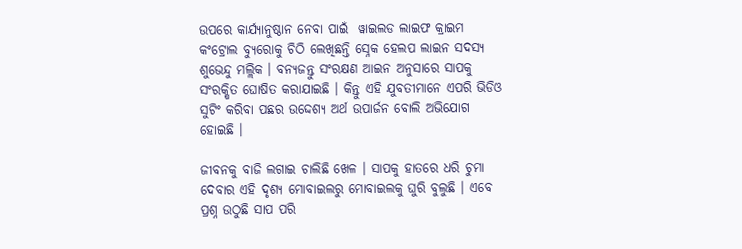ଉପରେ କାର୍ଯ୍ୟାନୁଷ୍ଠାନ ନେବା ପାଇଁ  ୱାଇଲଡ ଲାଇଫ କ୍ରାଇମ କଂଟ୍ରୋଲ ବ୍ୟୁରୋକୁ ଚିଠି ଲେଖିଛନ୍ତି ସ୍ନେକ ହେଲପ ଲାଇନ ସଦସ୍ୟ ଶୁଭେନ୍ଦୁ ମଲ୍ଲିକ । ବନ୍ୟଜନ୍ତୁ ସଂରକ୍ଷଣ ଆଇନ ଅନୁସାରେ ସାପକୁ ସଂରକ୍ଷିତ ଘୋଷିତ କରାଯାଇଛି । କିନ୍ତୁ ଏହି ଯୁବତୀମାନେ ଏପରି ଭିଡିଓ ସୁଟିଂ କରିବା ପଛର ଉଦ୍ଦେଶ୍ୟ ଅର୍ଥ ଉପାର୍ଜନ ବୋଲି ଅଭିଯୋଗ ହୋଇଛି ।

ଜୀବନକୁ ବାଜି ଲଗାଇ ଚାଲିଛି ଖେଳ । ସାପକୁ ହାତରେ ଧରି ଚୁମା ଦେବାର ଏହି ଦୃଶ୍ୟ ମୋବାଇଲରୁ ମୋବାଇଲକୁ ଘୁରି ବୁଲୁଛି । ଏବେ ପ୍ରଶ୍ନ ଉଠୁଛି ସାପ ପରି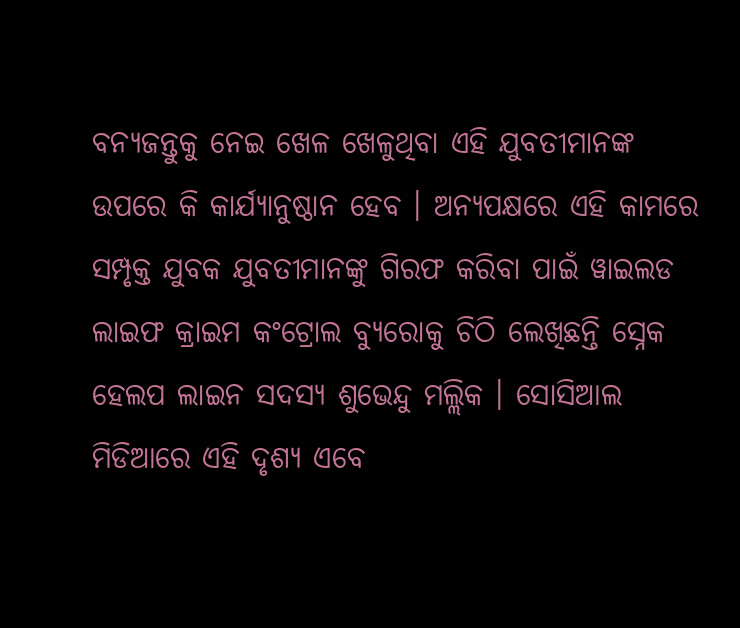ବନ୍ୟଜନ୍ତୁକୁ ନେଇ ଖେଳ ଖେଳୁଥିବା ଏହି ଯୁବତୀମାନଙ୍କ ଉପରେ କି କାର୍ଯ୍ୟାନୁଷ୍ଠାନ ହେବ । ଅନ୍ୟପକ୍ଷରେ ଏହି କାମରେ ସମ୍ପୃକ୍ତ ଯୁବକ ଯୁବତୀମାନଙ୍କୁ ଗିରଫ କରିବା ପାଇଁ ୱାଇଲଡ ଲାଇଫ କ୍ରାଇମ କଂଟ୍ରୋଲ ବ୍ୟୁରୋକୁ ଚିଠି ଲେଖିଛନ୍ତି ସ୍ନେକ ହେଲପ ଲାଇନ ସଦସ୍ୟ ଶୁଭେନ୍ଦୁ ମଲ୍ଲିକ । ସୋସିଆଲ ମିଡିଆରେ ଏହି ଦୃଶ୍ୟ ଏବେ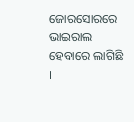ଜୋରସୋରରେ ଭାଇରାଲ ହେବାରେ ଲାଗିଛି ।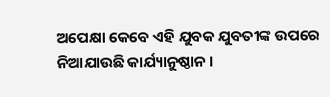ଅପେକ୍ଷା କେବେ ଏହି ଯୁବକ ଯୁବତୀଙ୍କ ଉପରେ ନିଆଯାଉଛି କାର୍ଯ୍ୟାନୁଷ୍ଠାନ ।